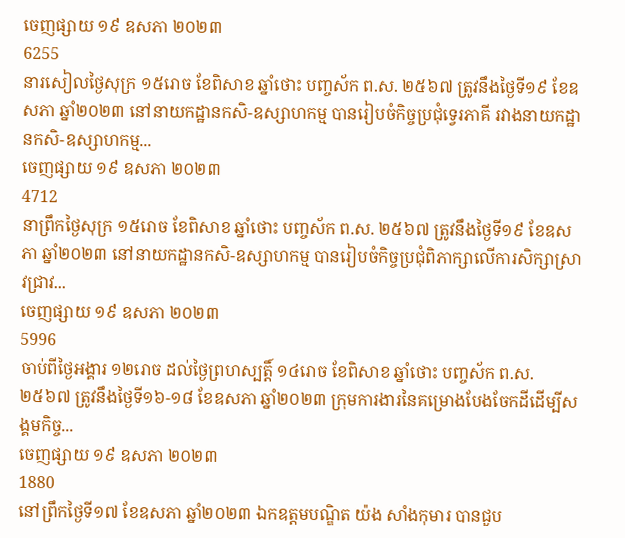ចេញផ្សាយ ១៩ ឧសភា ២០២៣
6255
នារសៀលថ្ងៃសុក្រ ១៥រោច ខែពិសាខ ឆ្នាំថោះ បញ្ចស័ក ព.ស. ២៥៦៧ ត្រូវនឹងថ្ងៃទី១៩ ខែឧសភា ឆ្នាំ២០២៣ នៅនាយកដ្ឋានកសិ-ឧស្សាហកម្ម បានរៀបចំកិច្ចប្រជុំទ្វេរភាគី រវាងនាយកដ្ឋានកសិ-ឧស្សាហកម្ម...
ចេញផ្សាយ ១៩ ឧសភា ២០២៣
4712
នាព្រឹកថ្ងៃសុក្រ ១៥រោច ខែពិសាខ ឆ្នាំថោះ បញ្ចស័ក ព.ស. ២៥៦៧ ត្រូវនឹងថ្ងៃទី១៩ ខែឧសភា ឆ្នាំ២០២៣ នៅនាយកដ្ឋានកសិ-ឧស្សាហកម្ម បានរៀបចំកិច្ចប្រជុំពិភាក្សាលើការសិក្សាស្រាវជ្រាវ...
ចេញផ្សាយ ១៩ ឧសភា ២០២៣
5996
ចាប់ពីថ្ងៃអង្គារ ១២រោច ដល់ថ្ងៃព្រហស្បត្តិ៍ ១៤រោច ខែពិសាខ ឆ្នាំថោះ បញ្ចស័ក ព.ស.២៥៦៧ ត្រូវនឹងថ្ងៃទី១៦-១៨ ខែឧសភា ឆ្នាំ២០២៣ ក្រុមការងារនៃគម្រោងបែងចែកដីដើម្បីសង្គមកិច្ច...
ចេញផ្សាយ ១៩ ឧសភា ២០២៣
1880
នៅព្រឹកថ្ងៃទី១៧ ខែឧសភា ឆ្នាំ២០២៣ ឯកឧត្តមបណ្ឌិត យ៉ង សាំងកុមារ បានជួប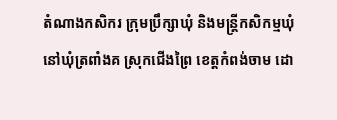តំណាងកសិករ ក្រុមប្រឹក្សាឃុំ និងមន្រ្តីកសិកម្មឃុំ នៅឃុំត្រពាំងគ ស្រុកជើងព្រៃ ខេត្តកំពង់ចាម ដោ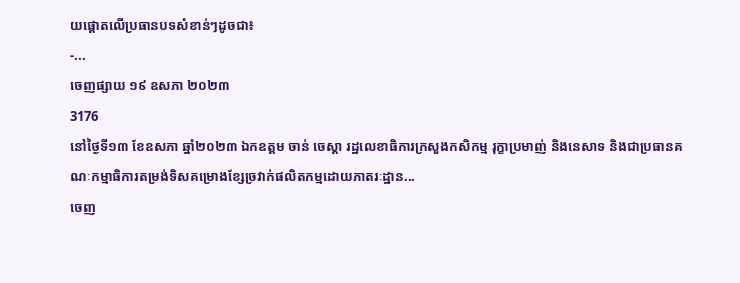យផ្តោតលើប្រធានបទសំខាន់ៗដូចជា៖
-...
ចេញផ្សាយ ១៩ ឧសភា ២០២៣
3176
នៅថ្ងៃទី១៣ ខែឧសភា ឆ្នាំ២០២៣ ឯកឧត្តម ចាន់ ចេស្តា រដ្ឋលេខាធិការក្រសួងកសិកម្ម រុក្ខាប្រមាញ់ និងនេសាទ និងជាប្រធានគណៈកម្មាធិការតម្រង់ទិសគម្រោងខ្សែច្រវាក់ផលិតកម្មដោយភាតរៈដ្ឋាន...
ចេញ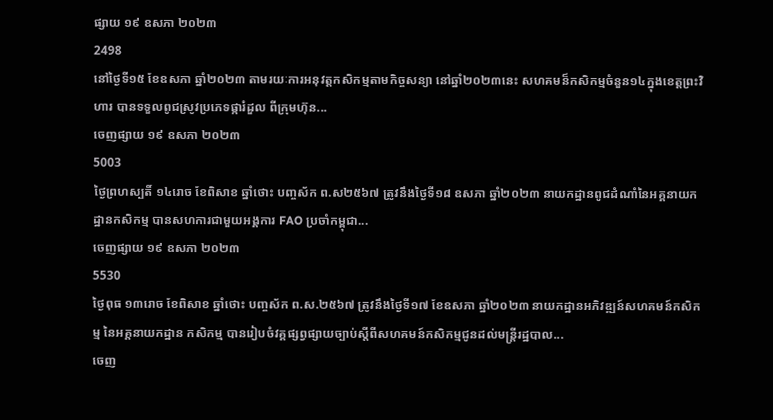ផ្សាយ ១៩ ឧសភា ២០២៣
2498
នៅថ្ងៃទី១៥ ខែឧសភា ឆ្នាំ២០២៣ តាមរយៈការអនុវត្តកសិកម្មតាមកិច្ចសន្យា នៅឆ្នាំ២០២៣នេះ សហគមន៏កសិកម្មចំនួន១៤ក្នុងខេត្តព្រះវិហារ បានទទួលពូជស្រូវប្រភេទផ្ការំដួល ពីក្រុមហ៊ុន...
ចេញផ្សាយ ១៩ ឧសភា ២០២៣
5003
ថ្ងៃព្រហស្បតិ៍ ១៤រោច ខែពិសាខ ឆ្នាំថោះ បញ្ចស័ក ព.ស២៥៦៧ ត្រូវនឹងថ្ងៃទី១៨ ឧសភា ឆ្នាំ២០២៣ នាយកដ្ឋានពូជដំណាំនៃអគ្គនាយកដ្ឋានកសិកម្ម បានសហការជាមួយអង្គការ FAO ប្រចាំកម្ពុជា...
ចេញផ្សាយ ១៩ ឧសភា ២០២៣
5530
ថ្ងៃពុធ ១៣រោច ខែពិសាខ ឆ្នាំថោះ បញ្ចស័ក ព.ស.២៥៦៧ ត្រូវនឹងថ្ងៃទី១៧ ខែឧសភា ឆ្នាំ២០២៣ នាយកដ្ឋានអភិវឌ្ឍន៍សហគមន៍កសិកម្ម នៃអគ្គនាយកដ្ឋាន កសិកម្ម បានរៀបចំវគ្គផ្សព្វផ្សាយច្បាប់ស្តីពីសហគមន៍កសិកម្មជូនដល់មន្រ្តីរដ្ឋបាល...
ចេញ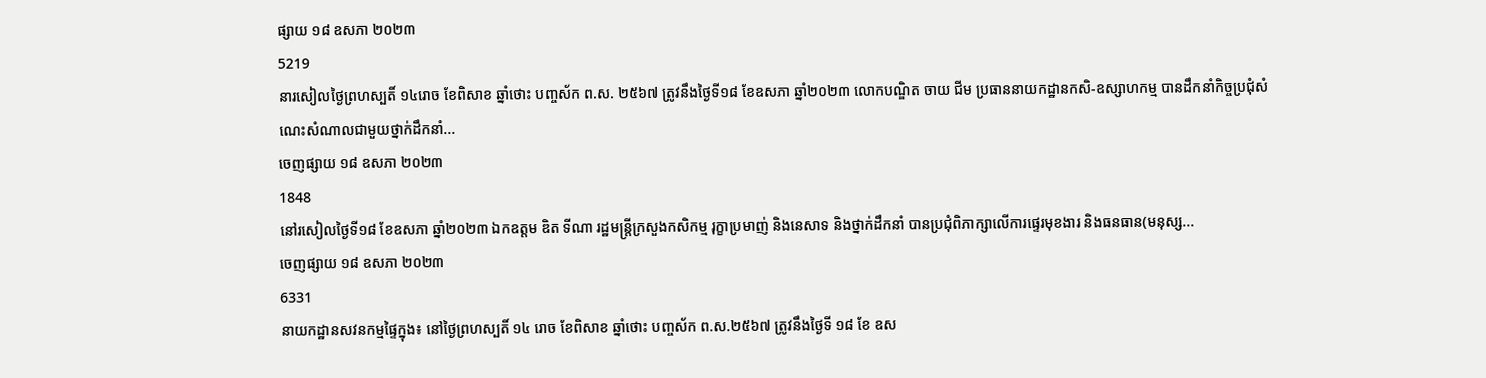ផ្សាយ ១៨ ឧសភា ២០២៣
5219
នារសៀលថ្ងៃព្រហស្បតិ៍ ១៤រោច ខែពិសាខ ឆ្នាំថោះ បញ្ចស័ក ព.ស. ២៥៦៧ ត្រូវនឹងថ្ងៃទី១៨ ខែឧសភា ឆ្នាំ២០២៣ លោកបណ្ឌិត ចាយ ជីម ប្រធាននាយកដ្ឋានកសិ-ឧស្សាហកម្ម បានដឹកនាំកិច្ចប្រជុំសំណេះសំណាលជាមួយថ្នាក់ដឹកនាំ...
ចេញផ្សាយ ១៨ ឧសភា ២០២៣
1848
នៅរសៀលថ្ងៃទី១៨ ខែឧសភា ឆ្នាំ២០២៣ ឯកឧត្តម ឌិត ទីណា រដ្ឋមន្ត្រីក្រសួងកសិកម្ម រុក្ខាប្រមាញ់ និងនេសាទ និងថ្នាក់ដឹកនាំ បានប្រជុំពិភាក្សាលើការផ្ទេរមុខងារ និងធនធាន(មនុស្ស...
ចេញផ្សាយ ១៨ ឧសភា ២០២៣
6331
នាយកដ្ឋានសវនកម្មផ្ទៃក្នុង៖ នៅថ្ងៃព្រហស្បតិ៍ ១៤ រោច ខែពិសាខ ឆ្នាំថោះ បញ្ចស័ក ព.ស.២៥៦៧ ត្រូវនឹងថ្ងៃទី ១៨ ខែ ឧស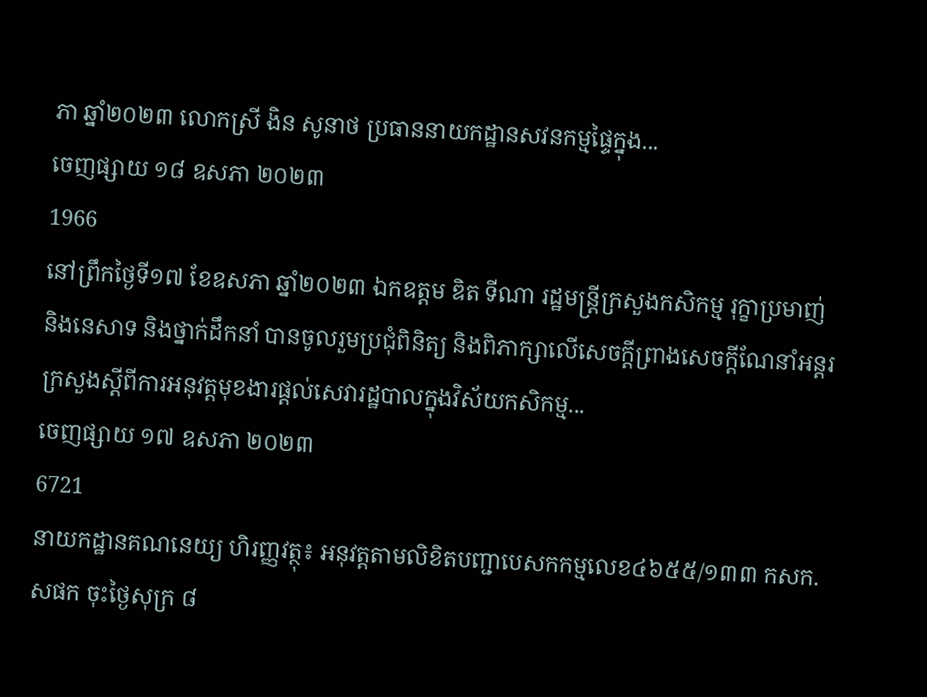ភា ឆ្នាំ២០២៣ លោកស្រី ងិន សូនាថ ប្រធាននាយកដ្ឋានសវនកម្មផ្ទៃក្នុង...
ចេញផ្សាយ ១៨ ឧសភា ២០២៣
1966
នៅព្រឹកថ្ងៃទី១៧ ខែឧសភា ឆ្នាំ២០២៣ ឯកឧត្តម ឌិត ទីណា រដ្ឋមន្ត្រីក្រសួងកសិកម្ម រុក្ខាប្រមាញ់ និងនេសាទ និងថ្នាក់ដឹកនាំ បានចូលរួមប្រជុំពិនិត្យ និងពិភាក្សាលើសេចក្តីព្រាងសេចក្តីណែនាំអន្តរក្រសួងស្តីពីការអនុវត្តមុខងារផ្តល់សេវារដ្ឋបាលក្នុងវិស័យកសិកម្ម...
ចេញផ្សាយ ១៧ ឧសភា ២០២៣
6721
នាយកដ្ឋានគណនេយ្យ ហិរញ្ញវត្ថុ៖ អនុវត្តតាមលិខិតបញ្ជាបេសកកម្មលេខ៤៦៥៥/១៣៣ កសក.សផក ចុះថ្ងៃសុក្រ ៨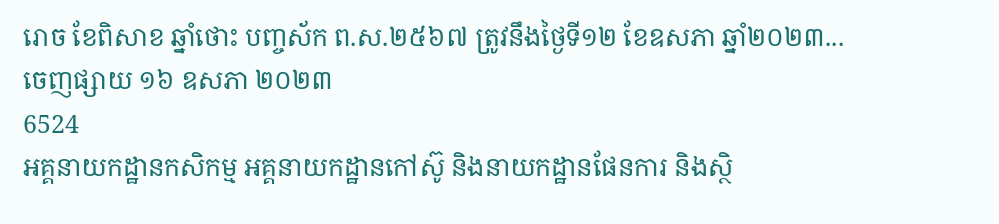រោច ខែពិសាខ ឆ្នាំថោះ បញ្ចស័ក ព.ស.២៥៦៧ ត្រូវនឹងថ្ងៃទី១២ ខែឧសភា ឆ្នាំ២០២៣...
ចេញផ្សាយ ១៦ ឧសភា ២០២៣
6524
អគ្គនាយកដ្ឋានកសិកម្ម អគ្គនាយកដ្ឋានកៅស៊ូ និងនាយកដ្ឋានផែនការ និងស្ថិ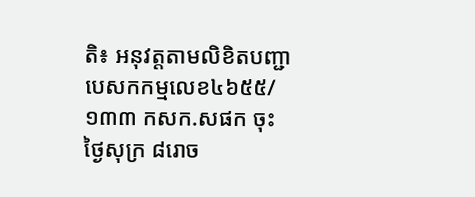តិ៖ អនុវត្តតាមលិខិតបញ្ជាបេសកកម្មលេខ៤៦៥៥/១៣៣ កសក.សផក ចុះថ្ងៃសុក្រ ៨រោច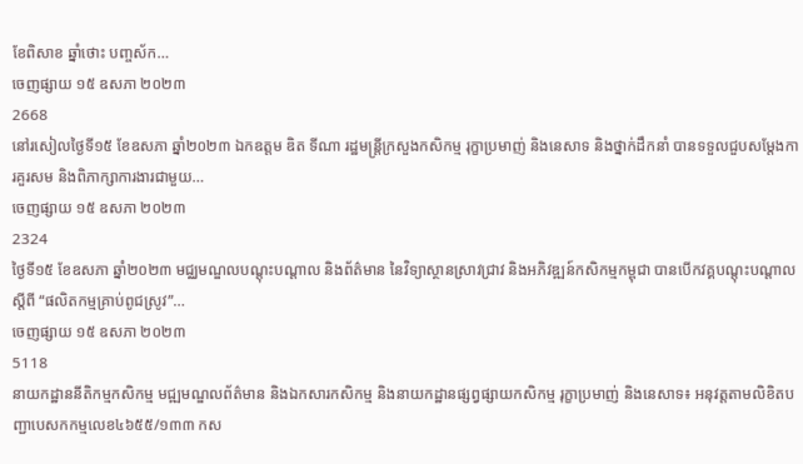ខែពិសាខ ឆ្នាំថោះ បញ្ចស័ក...
ចេញផ្សាយ ១៥ ឧសភា ២០២៣
2668
នៅរសៀលថ្ងៃទី១៥ ខែឧសភា ឆ្នាំ២០២៣ ឯកឧត្តម ឌិត ទីណា រដ្ឋមន្ត្រីក្រសួងកសិកម្ម រុក្ខាប្រមាញ់ និងនេសាទ និងថ្នាក់ដឹកនាំ បានទទួលជួបសម្តែងការគួរសម និងពិភាក្សាការងារជាមួយ...
ចេញផ្សាយ ១៥ ឧសភា ២០២៣
2324
ថ្ងៃទី១៥ ខែឧសភា ឆ្នាំ២០២៣ មជ្ឈមណ្ឌលបណ្តុះបណ្តាល និងព័ត៌មាន នៃវិទ្យាស្ថានស្រាវជ្រាវ និងអភិវឌ្ឍន៍កសិកម្មកម្ពុជា បានបើកវគ្គបណ្តុះបណ្តាលស្តីពី “ផលិតកម្មគ្រាប់ពូជស្រូវ”...
ចេញផ្សាយ ១៥ ឧសភា ២០២៣
5118
នាយកដ្ឋាននីតិកម្មកសិកម្ម មជ្ឍមណ្ឌលព័ត៌មាន និងឯកសារកសិកម្ម និងនាយកដ្ឋានផ្សព្វផ្សាយកសិកម្ម រុក្ខាប្រមាញ់ និងនេសាទ៖ អនុវត្តតាមលិខិតបញ្ជាបេសកកម្មលេខ៤៦៥៥/១៣៣ កស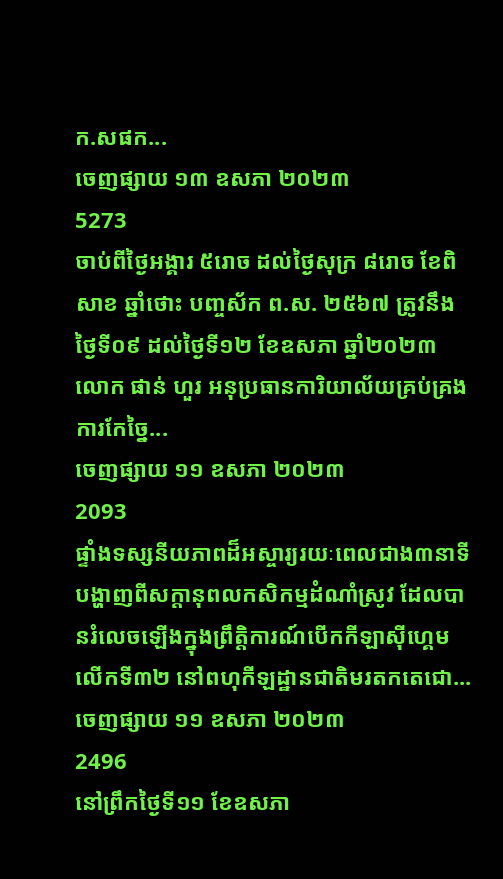ក.សផក...
ចេញផ្សាយ ១៣ ឧសភា ២០២៣
5273
ចាប់ពីថ្ងៃអង្គារ ៥រោច ដល់ថ្ងៃសុក្រ ៨រោច ខែពិសាខ ឆ្នាំថោះ បញ្ចស័ក ព.ស. ២៥៦៧ ត្រូវនឹងថ្ងៃទី០៩ ដល់ថ្ងៃទី១២ ខែឧសភា ឆ្នាំ២០២៣ លោក ផាន់ ហួរ អនុប្រធានការិយាល័យគ្រប់គ្រងការកែច្នៃ...
ចេញផ្សាយ ១១ ឧសភា ២០២៣
2093
ផ្ទាំងទស្សនីយភាពដ៏អស្ចារ្យរយៈពេលជាង៣នាទី បង្ហាញពីសក្តានុពលកសិកម្មដំណាំស្រូវ ដែលបានរំលេចឡើងក្នុងព្រឹត្តិការណ៍បើកកីឡាស៊ីហ្គេមលើកទី៣២ នៅពហុកីឡដ្ឋានជាតិមរតកតេជោ...
ចេញផ្សាយ ១១ ឧសភា ២០២៣
2496
នៅព្រឹកថ្ងៃទី១១ ខែឧសភា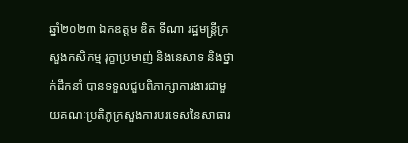ឆ្នាំ២០២៣ ឯកឧត្តម ឌិត ទីណា រដ្ឋមន្ត្រីក្រសួងកសិកម្ម រុក្ខាប្រមាញ់ និងនេសាទ និងថ្នាក់ដឹកនាំ បានទទួលជួបពិភាក្សាការងារជាមួយគណៈប្រតិភូក្រសួងការបរទេសនៃសាធារ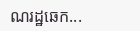ណរដ្ឋឆេក...